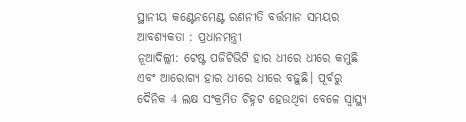ସ୍ଥାନୀୟ କଣ୍ଟେନମେଣ୍ଟ ରଣନୀତି ବର୍ତ୍ତମାନ ସମୟର ଆବଶ୍ୟକତା : ପ୍ରଧାନମନ୍ତ୍ରୀ
ନୂଆଦିଲ୍ଲୀ: ଟେଷ୍ଟ ପଜିଟିଭିଟି ହାର ଧୀରେ ଧୀରେ କମୁଛି ଏବଂ ଆରୋଗ୍ୟ ହାର ଧୀରେ ଧୀରେ ବଢ଼ୁଛି। ପୂର୍ବରୁ ଦୈନିକ 4 ଲକ୍ଷ ସଂକ୍ରମିତ ଚିହ୍ନଟ ହେଉଥିବା ବେଳେ ସ୍ବାସ୍ଥ୍ୟ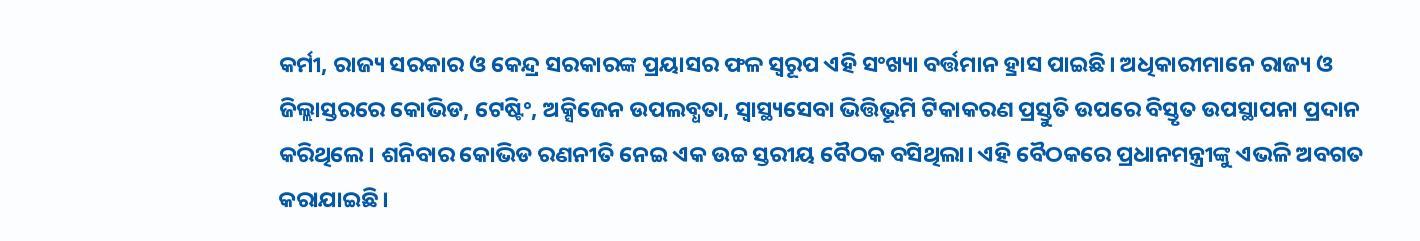କର୍ମୀ, ରାଜ୍ୟ ସରକାର ଓ କେନ୍ଦ୍ର ସରକାରଙ୍କ ପ୍ରୟାସର ଫଳ ସ୍ବରୂପ ଏହି ସଂଖ୍ୟା ବର୍ତ୍ତମାନ ହ୍ରାସ ପାଇଛି। ଅଧିକାରୀମାନେ ରାଜ୍ୟ ଓ ଜିଲ୍ଲାସ୍ତରରେ କୋଭିଡ, ଟେଷ୍ଟିଂ, ଅକ୍ସିଜେନ ଉପଲବ୍ଧତା, ସ୍ବାସ୍ଥ୍ୟସେବା ଭିତ୍ତିଭୂମି ଟିକାକରଣ ପ୍ରସ୍ତୁତି ଉପରେ ବିସ୍ତୃତ ଉପସ୍ଥାପନା ପ୍ରଦାନ କରିଥିଲେ। ଶନିବାର କୋଭିଡ ରଣନୀତି ନେଇ ଏକ ଉଚ୍ଚ ସ୍ତରୀୟ ବୈଠକ ବସିଥିଲା। ଏହି ବୈଠକରେ ପ୍ରଧାନମନ୍ତ୍ରୀଙ୍କୁ ଏଭଳି ଅବଗତ କରାଯାଇଛି।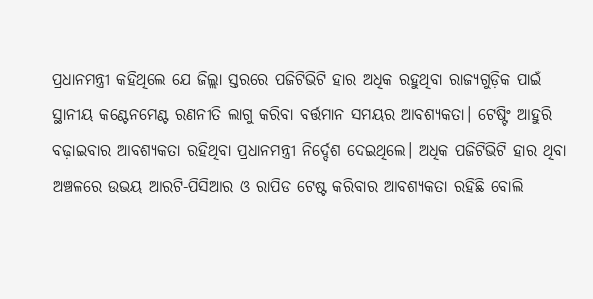ପ୍ରଧାନମନ୍ତ୍ରୀ କହିଥିଲେ ଯେ ଜିଲ୍ଲା ସ୍ତରରେ ପଜିଟିଭିଟି ହାର ଅଧିକ ରହୁଥିବା ରାଜ୍ୟଗୁଡ଼ିକ ପାଇଁ ସ୍ଥାନୀୟ କଣ୍ଟେନମେଣ୍ଟ ରଣନୀତି ଲାଗୁ କରିବା ବର୍ତ୍ତମାନ ସମୟର ଆବଶ୍ୟକତା। ଟେଷ୍ଟିଂ ଆହୁରି ବଢ଼ାଇବାର ଆବଶ୍ୟକତା ରହିଥିବା ପ୍ରଧାନମନ୍ତ୍ରୀ ନିର୍ଦ୍ଦେଶ ଦେଇଥିଲେ। ଅଧିକ ପଜିଟିଭିଟି ହାର ଥିବା ଅଞ୍ଚଳରେ ଉଭୟ ଆରଟି-ପିସିଆର ଓ ରାପିଡ ଟେଷ୍ଟ କରିବାର ଆବଶ୍ୟକତା ରହିଛି ବୋଲି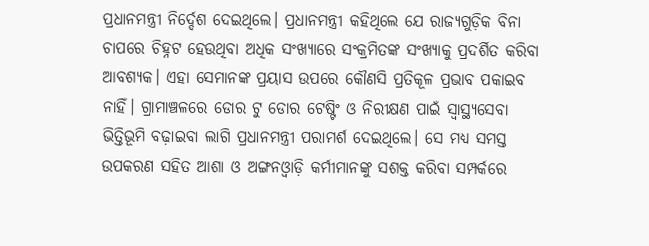ପ୍ରଧାନମନ୍ତ୍ରୀ ନିର୍ଦ୍ଦେଶ ଦେଇଥିଲେ। ପ୍ରଧାନମନ୍ତ୍ରୀ କହିଥିଲେ ଯେ ରାଜ୍ୟଗୁଡ଼ିକ ବିନା ଚାପରେ ଚିହ୍ନଟ ହେଉଥିବା ଅଧିକ ସଂଖ୍ୟାରେ ସଂକ୍ରମିତଙ୍କ ସଂଖ୍ୟାକୁ ପ୍ରଦର୍ଶିତ କରିବା ଆବଶ୍ୟକ। ଏହା ସେମାନଙ୍କ ପ୍ରୟାସ ଉପରେ କୌଣସି ପ୍ରତିକୂଳ ପ୍ରଭାବ ପକାଇବ ନାହିଁ। ଗ୍ରାମାଞ୍ଚଳରେ ଡୋର ଟୁ ଡୋର ଟେଷ୍ଟିଂ ଓ ନିରୀକ୍ଷଣ ପାଇଁ ସ୍ବାସ୍ଥ୍ୟସେବା ଭିତ୍ତିଭୂମି ବଢ଼ାଇବା ଲାଗି ପ୍ରଧାନମନ୍ତ୍ରୀ ପରାମର୍ଶ ଦେଇଥିଲେ। ସେ ମଧ୍ୟ ସମସ୍ତ ଉପକରଣ ସହିତ ଆଶା ଓ ଅଙ୍ଗନଓ୍ବାଡ଼ି କର୍ମୀମାନଙ୍କୁ ସଶକ୍ତ କରିବା ସମ୍ପର୍କରେ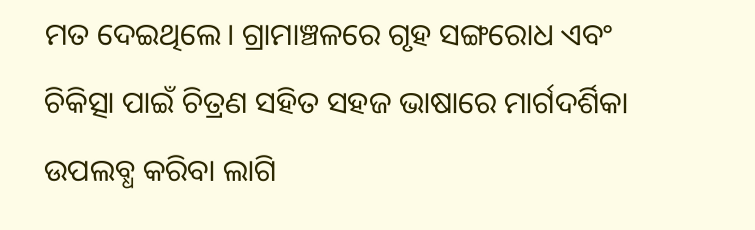ମତ ଦେଇଥିଲେ। ଗ୍ରାମାଞ୍ଚଳରେ ଗୃହ ସଙ୍ଗରୋଧ ଏବଂ ଚିକିତ୍ସା ପାଇଁ ଚିତ୍ରଣ ସହିତ ସହଜ ଭାଷାରେ ମାର୍ଗଦର୍ଶିକା ଉପଲବ୍ଧ କରିବା ଲାଗି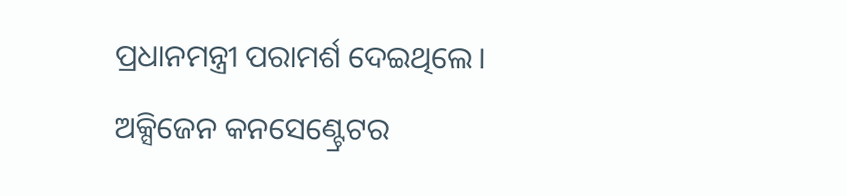ପ୍ରଧାନମନ୍ତ୍ରୀ ପରାମର୍ଶ ଦେଇଥିଲେ।
ଅକ୍ସିଜେନ କନସେଣ୍ଟ୍ରେଟର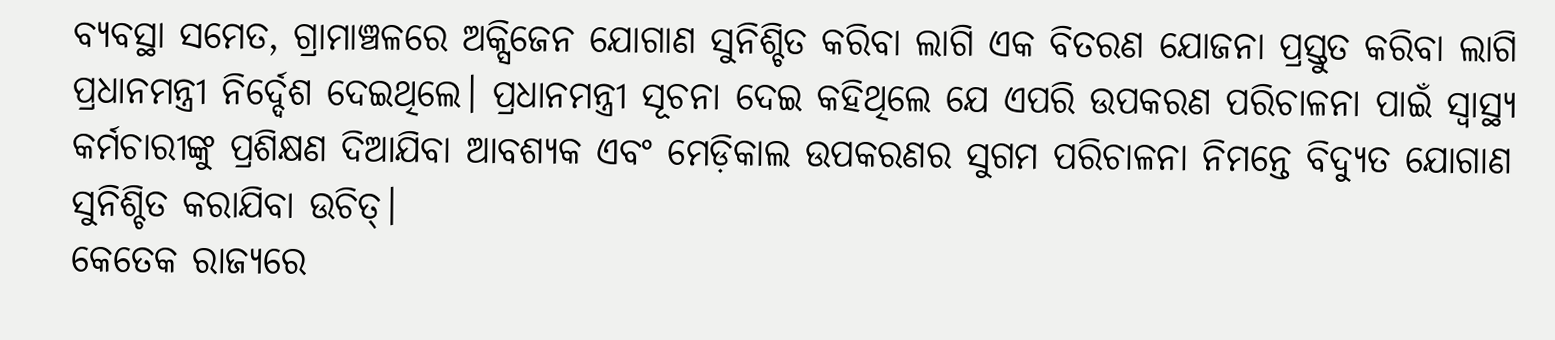ବ୍ୟବସ୍ଥା ସମେତ, ଗ୍ରାମାଞ୍ଚଳରେ ଅକ୍ସିଜେନ ଯୋଗାଣ ସୁନିଶ୍ଚିତ କରିବା ଲାଗି ଏକ ବିତରଣ ଯୋଜନା ପ୍ରସ୍ତୁତ କରିବା ଲାଗି ପ୍ରଧାନମନ୍ତ୍ରୀ ନିର୍ଦ୍ଦେଶ ଦେଇଥିଲେ। ପ୍ରଧାନମନ୍ତ୍ରୀ ସୂଚନା ଦେଇ କହିଥିଲେ ଯେ ଏପରି ଉପକରଣ ପରିଚାଳନା ପାଇଁ ସ୍ବାସ୍ଥ୍ୟ କର୍ମଚାରୀଙ୍କୁ ପ୍ରଶିକ୍ଷଣ ଦିଆଯିବା ଆବଶ୍ୟକ ଏବଂ ମେଡ଼ିକାଲ ଉପକରଣର ସୁଗମ ପରିଚାଳନା ନିମନ୍ତେ ବିଦ୍ୟୁତ ଯୋଗାଣ ସୁନିଶ୍ଚିତ କରାଯିବା ଉଚିତ୍।
କେତେକ ରାଜ୍ୟରେ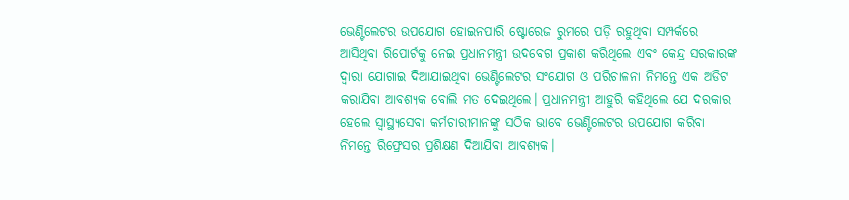ଭେଣ୍ଟିଲେଟର ଉପଯୋଗ ହୋଇନପାରି ଷ୍ଟୋରେଜ ରୁମରେ ପଡ଼ି ରହୁଥିବା ସମ୍ପର୍କରେ ଆସିଥିବା ରିପୋର୍ଟକୁ ନେଇ ପ୍ରଧାନମନ୍ତ୍ରୀ ଉଦବେଗ ପ୍ରକାଶ କରିଥିଲେ ଏବଂ କେନ୍ଦ୍ର ସରକାରଙ୍କ ଦ୍ବାରା ଯୋଗାଇ ଦିଆଯାଇଥିବା ଭେଣ୍ଟିଲେଟର ସଂଯୋଗ ଓ ପରିଚାଳନା ନିମନ୍ତେ ଏକ ଅଡିଟ କରାଯିବା ଆବଶ୍ୟକ ବୋଲି ମତ ଦେଇଥିଲେ। ପ୍ରଧାନମନ୍ତ୍ରୀ ଆହୁରି କହିଥିଲେ ଯେ ଦରକାର ହେଲେ ସ୍ବାସ୍ଥ୍ୟସେବା କର୍ମଚାରୀମାନଙ୍କୁ ସଠିକ ଭାବେ ଭେଣ୍ଟିଲେଟର ଉପଯୋଗ କରିବା ନିମନ୍ତେ ରିଫ୍ରେସର ପ୍ରଶିକ୍ଷଣ ଦିଆଯିବା ଆବଶ୍ୟକ।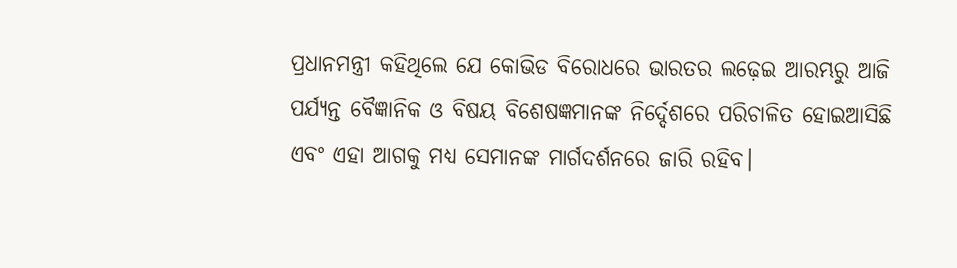ପ୍ରଧାନମନ୍ତ୍ରୀ କହିଥିଲେ ଯେ କୋଭିଡ ବିରୋଧରେ ଭାରତର ଲଢ଼େଇ ଆରମ୍ଭରୁ ଆଜି ପର୍ଯ୍ୟନ୍ତ ବୈଜ୍ଞାନିକ ଓ ବିଷୟ ବିଶେଷଜ୍ଞମାନଙ୍କ ନିର୍ଦ୍ଦେଶରେ ପରିଚାଳିତ ହୋଇଆସିଛି ଏବଂ ଏହା ଆଗକୁ ମଧ୍ୟ ସେମାନଙ୍କ ମାର୍ଗଦର୍ଶନରେ ଜାରି ରହିବ।